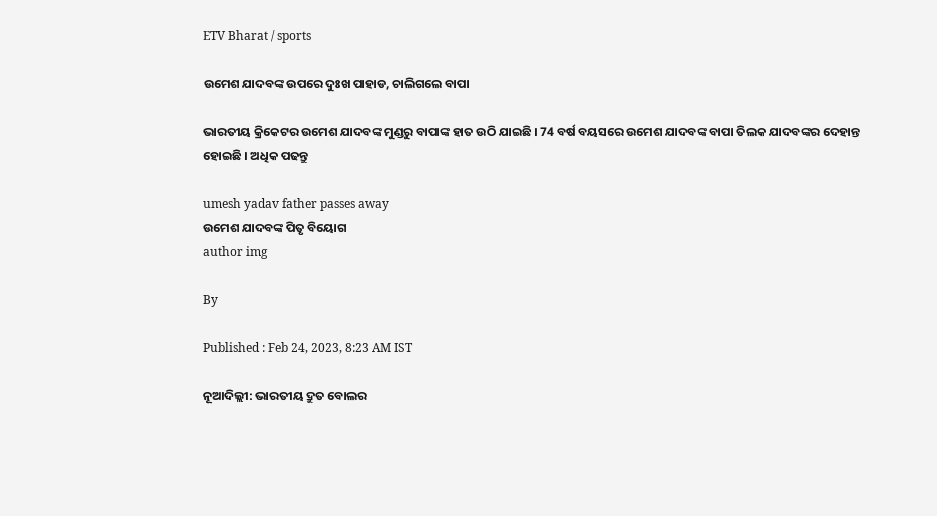ETV Bharat / sports

ଉମେଶ ଯାଦବଙ୍କ ଉପରେ ଦୁଃଖ ପାହାଡ, ଚାଲିଗଲେ ବାପା

ଭାରତୀୟ କ୍ରିକେଟର ଉମେଶ ଯାଦବଙ୍କ ମୁଣ୍ଡରୁ ବାପାଙ୍କ ହାତ ଉଠି ଯାଇଛି । 74 ବର୍ଷ ବୟସରେ ଉମେଶ ଯାଦବଙ୍କ ବାପା ତିଲକ ଯାଦବଙ୍କର ଦେହାନ୍ତ ହୋଇଛି । ଅଧିକ ପଢନ୍ତୁ

umesh yadav father passes away
ଉମେଶ ଯାଦବଙ୍କ ପିତୃ ବିୟୋଗ
author img

By

Published : Feb 24, 2023, 8:23 AM IST

ନୂଆଦିଲ୍ଲୀ: ଭାରତୀୟ ଦ୍ରୁତ ବୋଲର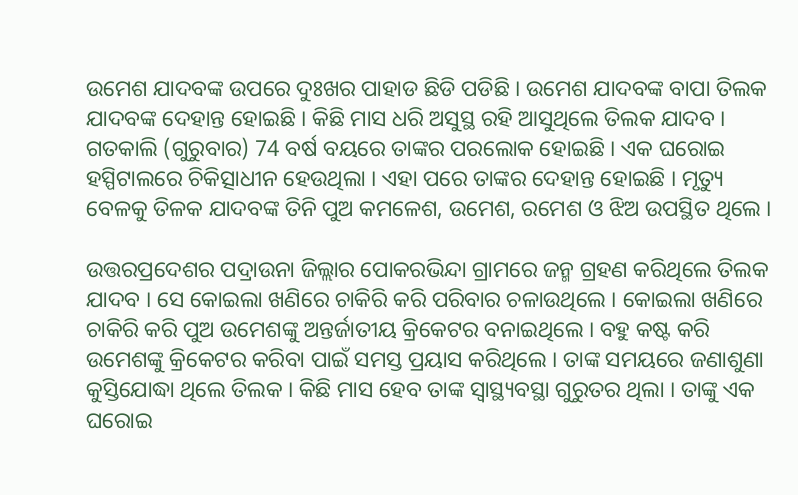ଉମେଶ ଯାଦବଙ୍କ ଉପରେ ଦୁଃଖର ପାହାଡ ଛିଡି ପଡିଛି । ଉମେଶ ଯାଦବଙ୍କ ବାପା ତିଲକ ଯାଦବଙ୍କ ଦେହାନ୍ତ ହୋଇଛି । କିଛି ମାସ ଧରି ଅସୁସ୍ଥ ରହି ଆସୁଥିଲେ ତିଲକ ଯାଦବ । ଗତକାଲି (ଗୁରୁବାର) 74 ବର୍ଷ ବୟରେ ତାଙ୍କର ପରଲୋକ ହୋଇଛି । ଏକ ଘରୋଇ ହସ୍ପିଟାଲରେ ଚିକିତ୍ସାଧୀନ ହେଉଥିଲା । ଏହା ପରେ ତାଙ୍କର ଦେହାନ୍ତ ହୋଇଛି । ମୃତ୍ୟୁ ବେଳକୁ ତିଳକ ଯାଦବଙ୍କ ତିନି ପୁଅ କମଳେଶ, ଉମେଶ, ରମେଶ ଓ ଝିଅ ଉପସ୍ଥିତ ଥିଲେ ।

ଉତ୍ତରପ୍ରଦେଶର ପଦ୍ରାଉନା ଜିଲ୍ଲାର ପୋକରଭିନ୍ଦା ଗ୍ରାମରେ ଜନ୍ମ ଗ୍ରହଣ କରିଥିଲେ ତିଲକ ଯାଦବ । ସେ କୋଇଲା ଖଣିରେ ଚାକିରି କରି ପରିବାର ଚଳାଉଥିଲେ । କୋଇଲା ଖଣିରେ ଚାକିରି କରି ପୁଅ ଉମେଶଙ୍କୁ ଅନ୍ତର୍ଜାତୀୟ କ୍ରିକେଟର ବନାଇଥିଲେ । ବହୁ କଷ୍ଟ କରି ଉମେଶଙ୍କୁ କ୍ରିକେଟର କରିବା ପାଇଁ ସମସ୍ତ ପ୍ରୟାସ କରିଥିଲେ । ତାଙ୍କ ସମୟରେ ଜଣାଶୁଣା କୁସ୍ତିଯୋଦ୍ଧା ଥିଲେ ତିଲକ । କିଛି ମାସ ହେବ ତାଙ୍କ ସ୍ବାସ୍ଥ୍ୟବସ୍ଥା ଗୁରୁତର ଥିଲା । ତାଙ୍କୁ ଏକ ଘରୋଇ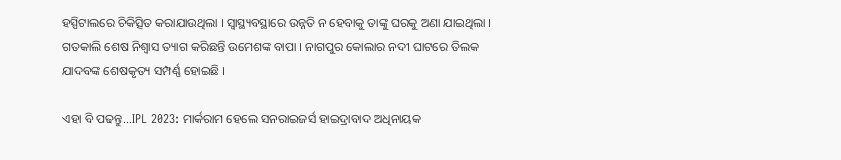ହସ୍ପିଟାଲରେ ଚିକିତ୍ସିତ କରାଯାଉଥିଲା । ସ୍ବାସ୍ଥ୍ୟବସ୍ଥାରେ ଉନ୍ନତି ନ ହେବାକୁ ତାଙ୍କୁ ଘରକୁ ଅଣା ଯାଇଥିଲା । ଗତକାଲି ଶେଷ ନିଶ୍ବାସ ତ୍ୟାଗ କରିଛନ୍ତି ଉମେଶଙ୍କ ବାପା । ନାଗପୁର କୋଲାର ନଦୀ ଘାଟରେ ତିଲକ ଯାଦବଙ୍କ ଶେଷକୃତ୍ୟ ସମ୍ପର୍ଣ୍ଣ ହୋଇଛି ।

ଏହା ବି ପଢନ୍ତୁ...IPL 2023: ମାର୍କରାମ ହେଲେ ସନରାଇଜର୍ସ ହାଇଦ୍ରାବାଦ ଅଧିନାୟକ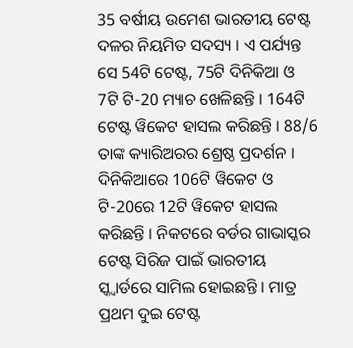35 ବର୍ଷୀୟ ଉମେଶ ଭାରତୀୟ ଟେଷ୍ଟ ଦଳର ନିୟମିତ ସଦସ୍ୟ । ଏ ପର୍ଯ୍ୟନ୍ତ ସେ 54ଟି ଟେଷ୍ଟ, 75ଟି ଦିନିକିଆ ଓ 7ଟି ଟି-20 ମ୍ୟାଚ ଖେଳିଛନ୍ତି । 164ଟି ଟେଷ୍ଟ ୱିକେଟ ହାସଲ କରିଛନ୍ତି । 88/6 ତାଙ୍କ କ୍ୟାରିଅରର ଶ୍ରେଷ୍ଠ ପ୍ରଦର୍ଶନ । ଦିନିକିଆରେ 106ଟି ୱିକେଟ ଓ ଟି-20ରେ 12ଟି ୱିକେଟ ହାସଲ କରିଛନ୍ତି । ନିକଟରେ ବର୍ଡର ଗାଭାସ୍କର ଟେଷ୍ଟ ସିରିଜ ପାଇଁ ଭାରତୀୟ ସ୍କ୍ବାର୍ଡରେ ସାମିଲ ହୋଇଛନ୍ତି । ମାତ୍ର ପ୍ରଥମ ଦୁଇ ଟେଷ୍ଟ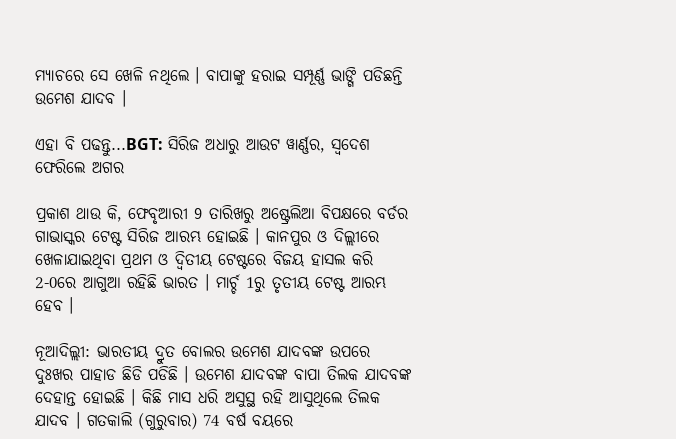ମ୍ୟାଚରେ ସେ ଖେଳି ନଥିଲେ । ବାପାଙ୍କୁ ହରାଇ ସମ୍ପୂର୍ଣ୍ଣ ଭାଙ୍ଗି ପଡିଛନ୍ତି ଉମେଶ ଯାଦବ ।

ଏହା ବି ପଢନ୍ତୁ...BGT: ସିରିଜ ଅଧାରୁ ଆଉଟ ୱାର୍ଣ୍ଣର, ସ୍ବଦେଶ ଫେରିଲେ ଅଗର

ପ୍ରକାଶ ଥାଉ କି, ଫେବୃଆରୀ 9 ତାରିଖରୁ ଅଷ୍ଟ୍ରେଲିଆ ବିପକ୍ଷରେ ବର୍ଡର ଗାଭାସ୍କର ଟେଷ୍ଟ ସିରିଜ ଆରମ୍ଭ ହୋଇଛି । କାନପୁର ଓ ଦିଲ୍ଲୀରେ ଖେଳାଯାଇଥିବା ପ୍ରଥମ ଓ ଦ୍ବିତୀୟ ଟେଷ୍ଟରେ ବିଜୟ ହାସଲ କରି 2-0ରେ ଆଗୁଆ ରହିଛି ଭାରତ । ମାର୍ଚ୍ଚ 1ରୁ ତୃତୀୟ ଟେଷ୍ଟ ଆରମ୍ଭ ହେବ ।

ନୂଆଦିଲ୍ଲୀ: ଭାରତୀୟ ଦ୍ରୁତ ବୋଲର ଉମେଶ ଯାଦବଙ୍କ ଉପରେ ଦୁଃଖର ପାହାଡ ଛିଡି ପଡିଛି । ଉମେଶ ଯାଦବଙ୍କ ବାପା ତିଲକ ଯାଦବଙ୍କ ଦେହାନ୍ତ ହୋଇଛି । କିଛି ମାସ ଧରି ଅସୁସ୍ଥ ରହି ଆସୁଥିଲେ ତିଲକ ଯାଦବ । ଗତକାଲି (ଗୁରୁବାର) 74 ବର୍ଷ ବୟରେ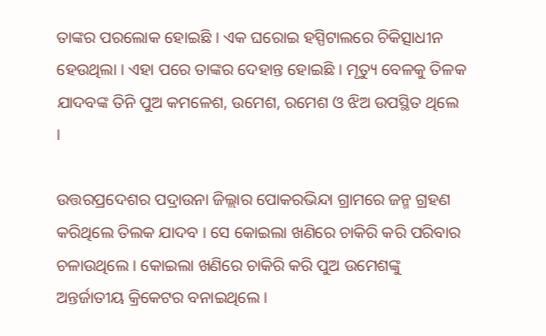ତାଙ୍କର ପରଲୋକ ହୋଇଛି । ଏକ ଘରୋଇ ହସ୍ପିଟାଲରେ ଚିକିତ୍ସାଧୀନ ହେଉଥିଲା । ଏହା ପରେ ତାଙ୍କର ଦେହାନ୍ତ ହୋଇଛି । ମୃତ୍ୟୁ ବେଳକୁ ତିଳକ ଯାଦବଙ୍କ ତିନି ପୁଅ କମଳେଶ, ଉମେଶ, ରମେଶ ଓ ଝିଅ ଉପସ୍ଥିତ ଥିଲେ ।

ଉତ୍ତରପ୍ରଦେଶର ପଦ୍ରାଉନା ଜିଲ୍ଲାର ପୋକରଭିନ୍ଦା ଗ୍ରାମରେ ଜନ୍ମ ଗ୍ରହଣ କରିଥିଲେ ତିଲକ ଯାଦବ । ସେ କୋଇଲା ଖଣିରେ ଚାକିରି କରି ପରିବାର ଚଳାଉଥିଲେ । କୋଇଲା ଖଣିରେ ଚାକିରି କରି ପୁଅ ଉମେଶଙ୍କୁ ଅନ୍ତର୍ଜାତୀୟ କ୍ରିକେଟର ବନାଇଥିଲେ ।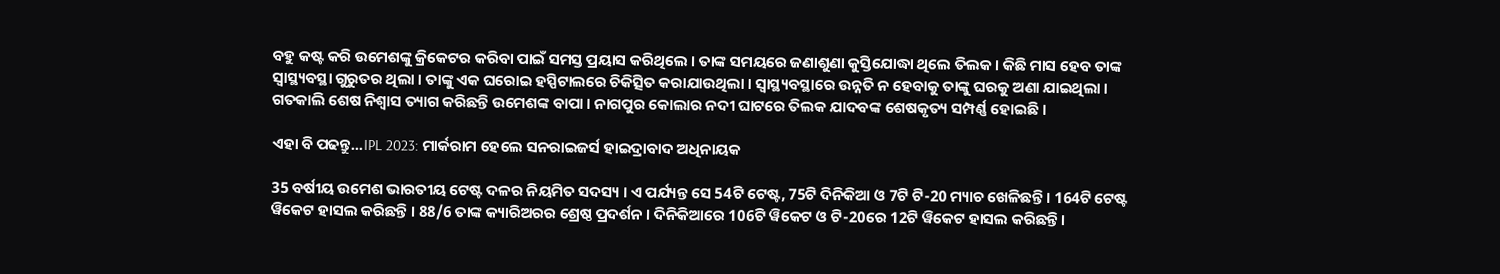ବହୁ କଷ୍ଟ କରି ଉମେଶଙ୍କୁ କ୍ରିକେଟର କରିବା ପାଇଁ ସମସ୍ତ ପ୍ରୟାସ କରିଥିଲେ । ତାଙ୍କ ସମୟରେ ଜଣାଶୁଣା କୁସ୍ତିଯୋଦ୍ଧା ଥିଲେ ତିଲକ । କିଛି ମାସ ହେବ ତାଙ୍କ ସ୍ବାସ୍ଥ୍ୟବସ୍ଥା ଗୁରୁତର ଥିଲା । ତାଙ୍କୁ ଏକ ଘରୋଇ ହସ୍ପିଟାଲରେ ଚିକିତ୍ସିତ କରାଯାଉଥିଲା । ସ୍ବାସ୍ଥ୍ୟବସ୍ଥାରେ ଉନ୍ନତି ନ ହେବାକୁ ତାଙ୍କୁ ଘରକୁ ଅଣା ଯାଇଥିଲା । ଗତକାଲି ଶେଷ ନିଶ୍ବାସ ତ୍ୟାଗ କରିଛନ୍ତି ଉମେଶଙ୍କ ବାପା । ନାଗପୁର କୋଲାର ନଦୀ ଘାଟରେ ତିଲକ ଯାଦବଙ୍କ ଶେଷକୃତ୍ୟ ସମ୍ପର୍ଣ୍ଣ ହୋଇଛି ।

ଏହା ବି ପଢନ୍ତୁ...IPL 2023: ମାର୍କରାମ ହେଲେ ସନରାଇଜର୍ସ ହାଇଦ୍ରାବାଦ ଅଧିନାୟକ

35 ବର୍ଷୀୟ ଉମେଶ ଭାରତୀୟ ଟେଷ୍ଟ ଦଳର ନିୟମିତ ସଦସ୍ୟ । ଏ ପର୍ଯ୍ୟନ୍ତ ସେ 54ଟି ଟେଷ୍ଟ, 75ଟି ଦିନିକିଆ ଓ 7ଟି ଟି-20 ମ୍ୟାଚ ଖେଳିଛନ୍ତି । 164ଟି ଟେଷ୍ଟ ୱିକେଟ ହାସଲ କରିଛନ୍ତି । 88/6 ତାଙ୍କ କ୍ୟାରିଅରର ଶ୍ରେଷ୍ଠ ପ୍ରଦର୍ଶନ । ଦିନିକିଆରେ 106ଟି ୱିକେଟ ଓ ଟି-20ରେ 12ଟି ୱିକେଟ ହାସଲ କରିଛନ୍ତି ।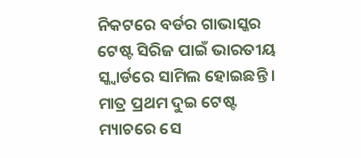ନିକଟରେ ବର୍ଡର ଗାଭାସ୍କର ଟେଷ୍ଟ ସିରିଜ ପାଇଁ ଭାରତୀୟ ସ୍କ୍ବାର୍ଡରେ ସାମିଲ ହୋଇଛନ୍ତି । ମାତ୍ର ପ୍ରଥମ ଦୁଇ ଟେଷ୍ଟ ମ୍ୟାଚରେ ସେ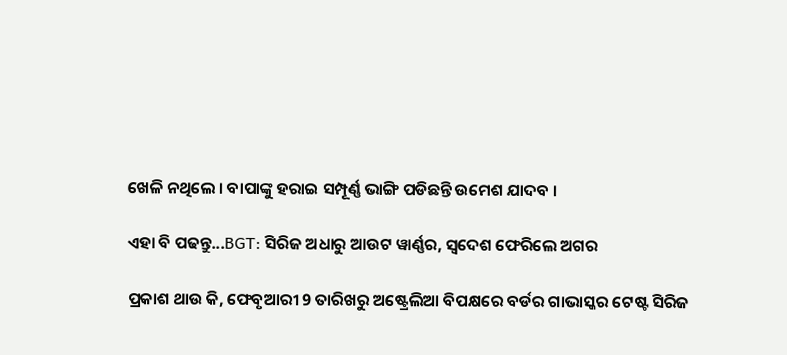ଖେଳି ନଥିଲେ । ବାପାଙ୍କୁ ହରାଇ ସମ୍ପୂର୍ଣ୍ଣ ଭାଙ୍ଗି ପଡିଛନ୍ତି ଉମେଶ ଯାଦବ ।

ଏହା ବି ପଢନ୍ତୁ...BGT: ସିରିଜ ଅଧାରୁ ଆଉଟ ୱାର୍ଣ୍ଣର, ସ୍ବଦେଶ ଫେରିଲେ ଅଗର

ପ୍ରକାଶ ଥାଉ କି, ଫେବୃଆରୀ 9 ତାରିଖରୁ ଅଷ୍ଟ୍ରେଲିଆ ବିପକ୍ଷରେ ବର୍ଡର ଗାଭାସ୍କର ଟେଷ୍ଟ ସିରିଜ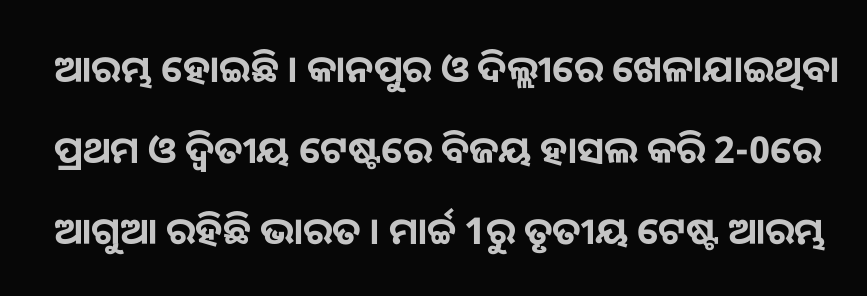ଆରମ୍ଭ ହୋଇଛି । କାନପୁର ଓ ଦିଲ୍ଲୀରେ ଖେଳାଯାଇଥିବା ପ୍ରଥମ ଓ ଦ୍ବିତୀୟ ଟେଷ୍ଟରେ ବିଜୟ ହାସଲ କରି 2-0ରେ ଆଗୁଆ ରହିଛି ଭାରତ । ମାର୍ଚ୍ଚ 1ରୁ ତୃତୀୟ ଟେଷ୍ଟ ଆରମ୍ଭ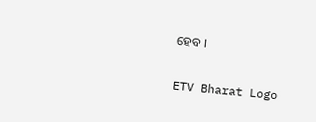ହେବ ।

ETV Bharat Logo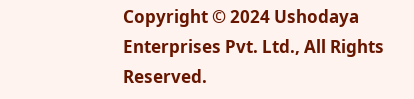Copyright © 2024 Ushodaya Enterprises Pvt. Ltd., All Rights Reserved.